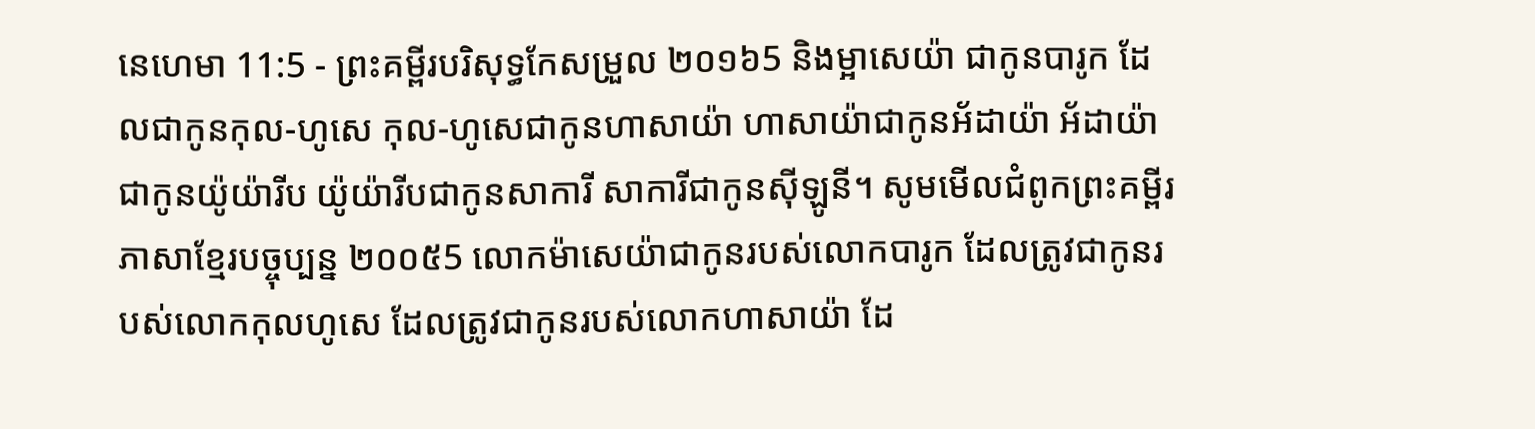នេហេមា 11:5 - ព្រះគម្ពីរបរិសុទ្ធកែសម្រួល ២០១៦5 និងម្អាសេយ៉ា ជាកូនបារូក ដែលជាកូនកុល-ហូសេ កុល-ហូសេជាកូនហាសាយ៉ា ហាសាយ៉ាជាកូនអ័ដាយ៉ា អ័ដាយ៉ាជាកូនយ៉ូយ៉ារីប យ៉ូយ៉ារីបជាកូនសាការី សាការីជាកូនស៊ីឡូនី។ សូមមើលជំពូកព្រះគម្ពីរភាសាខ្មែរបច្ចុប្បន្ន ២០០៥5 លោកម៉ាសេយ៉ាជាកូនរបស់លោកបារូក ដែលត្រូវជាកូនរបស់លោកកុលហូសេ ដែលត្រូវជាកូនរបស់លោកហាសាយ៉ា ដែ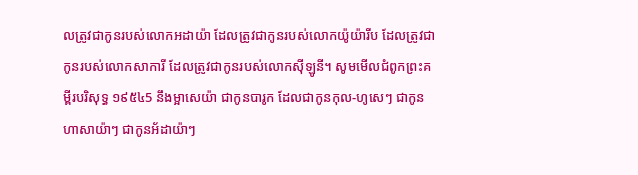លត្រូវជាកូនរបស់លោកអដាយ៉ា ដែលត្រូវជាកូនរបស់លោកយ៉ូយ៉ារីប ដែលត្រូវជាកូនរបស់លោកសាការី ដែលត្រូវជាកូនរបស់លោកស៊ីឡូនី។ សូមមើលជំពូកព្រះគម្ពីរបរិសុទ្ធ ១៩៥៤5 នឹងម្អាសេយ៉ា ជាកូនបារូក ដែលជាកូនកុល-ហូសេៗ ជាកូនហាសាយ៉ាៗ ជាកូនអ័ដាយ៉ាៗ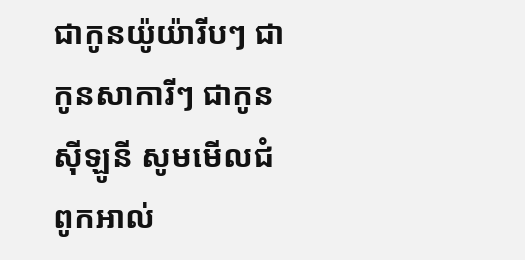ជាកូនយ៉ូយ៉ារីបៗ ជាកូនសាការីៗ ជាកូនស៊ីឡូនី សូមមើលជំពូកអាល់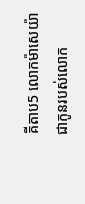គីតាប5 លោកម៉ាសេយ៉ាជាកូនរបស់លោក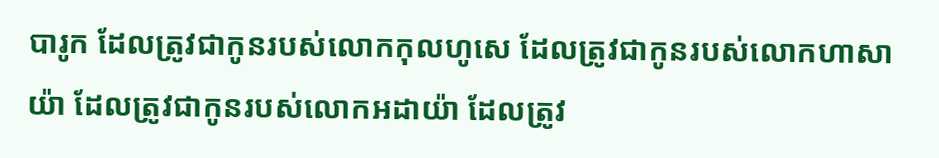បារូក ដែលត្រូវជាកូនរបស់លោកកុលហូសេ ដែលត្រូវជាកូនរបស់លោកហាសាយ៉ា ដែលត្រូវជាកូនរបស់លោកអដាយ៉ា ដែលត្រូវ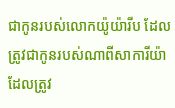ជាកូនរបស់លោកយ៉ូយ៉ារីប ដែលត្រូវជាកូនរបស់ណាពីសាការីយ៉ា ដែលត្រូវ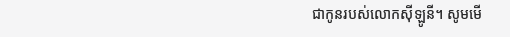ជាកូនរបស់លោកស៊ីឡូនី។ សូមមើ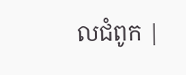លជំពូក |